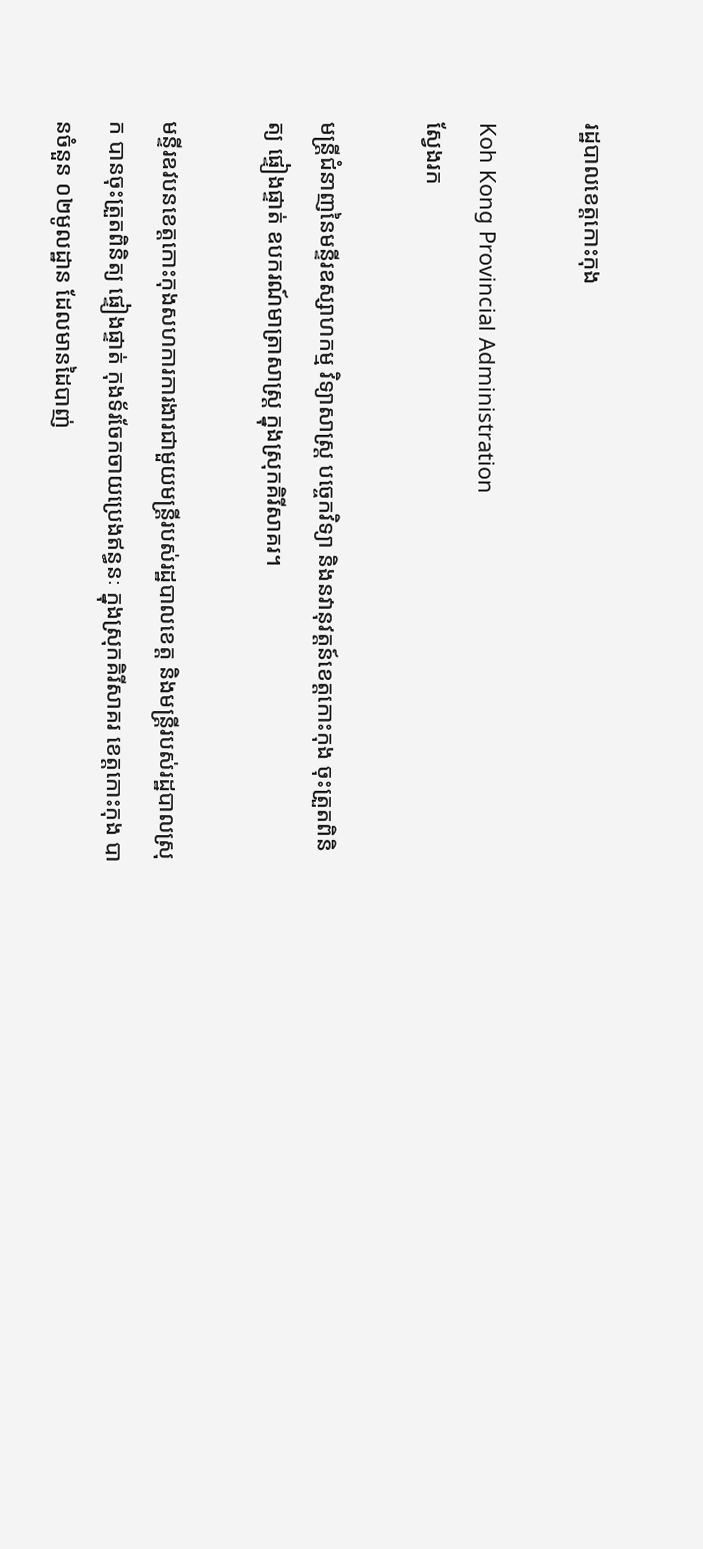រដ្ឋបាលខេត្តកោះកុង

Koh Kong Provincial Administration
ស្វែងរក

មន្រ្តីជំនាញនៃមន្ទីរឧស្សាហកម្ម វិទ្យាសាស្រ្ត បច្ចេកវិទ្យា និងនវានុវត្តន៍ខេត្តកោះកុង ចុះត្រួតពិនិត្យ ផ្ទៀងផ្ទាត់ ឧបករណ៍មាត្រាសាស្រ្ត ក្នុងស្រុកគិរីសាគរ។

មន្ទីរឧវបនខេត្តកោះកុងសហការការងារជាមួយមន្រ្តីរបស់រដ្ឋបាលខេត្ត និងមន្ត្រីរបស់រដ្ឋបាលស្រុក បានចុះត្រួតពិនិត្យ ផ្ទៀងផ្ទាត់ កុងទ័រចែកចាយប្រេងឥន្ធនៈ ក្នុងស្រុកគិរីសាគរ ខេត្តកោះកុង បានចំនួន ០២មូលដ្ឋាន ដែលមានដៃបាញ់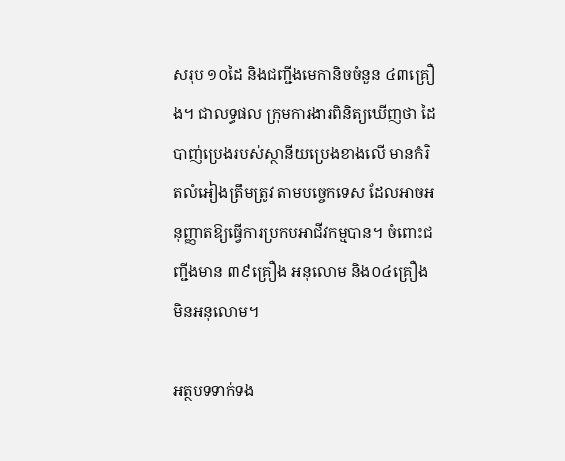សរុប ១០ដៃ និងជញ្ជីងមេកានិចចំនួន ៤៣គ្រឿង។ ជាលទ្ធផល ក្រុមការងារពិនិត្យឃើញថា ដៃបាញ់ប្រេងរបស់ស្ថានីយប្រេងខាងលើ មានកំរិតលំអៀងត្រឹមត្រូវ តាមបច្ចេកទេស ដែលអាចអនុញ្ញាតឱ្យធ្វើការប្រកបអាជីវកម្មបាន។ ចំពោះជញ្ជីងមាន ៣៩គ្រឿង អនុលោម និង០៤គ្រឿង មិនអនុលោម។

អត្ថបទទាក់ទង